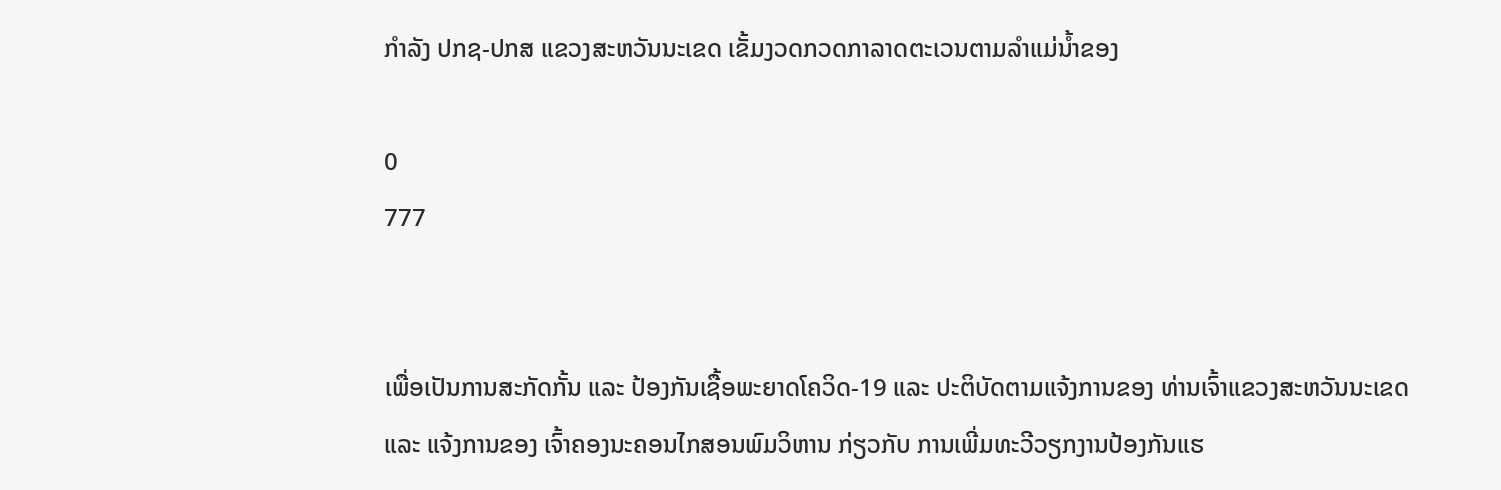ກຳລັງ ປກຊ-ປກສ ແຂວງສະຫວັນນະເຂດ ເຂັ້ມງວດກວດກາລາດຕະເວນຕາມລໍາແມ່ນໍ້າຂອງ

0
777


ເພື່ອເປັນການສະກັດກັ້ນ ແລະ ປ້ອງກັນເຊື້ອພະຍາດໂຄວິດ-19 ແລະ ປະຕິບັດຕາມແຈ້ງການຂອງ ທ່ານເຈົ້າແຂວງສະຫວັນນະເຂດ ແລະ ແຈ້ງການຂອງ ເຈົ້າຄອງນະຄອນໄກສອນພົມວິຫານ ກ່ຽວກັບ ການເພີ່ມທະວີວຽກງານປ້ອງກັນແຮ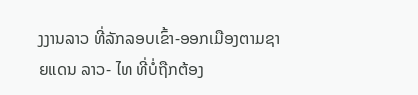ງງານລາວ ທີ່ລັກລອບເຂົ້າ-ອອກເມືອງຕາມຊາຍແດນ ລາວ- ໄທ ທີ່ບໍ່ຖືກຕ້ອງ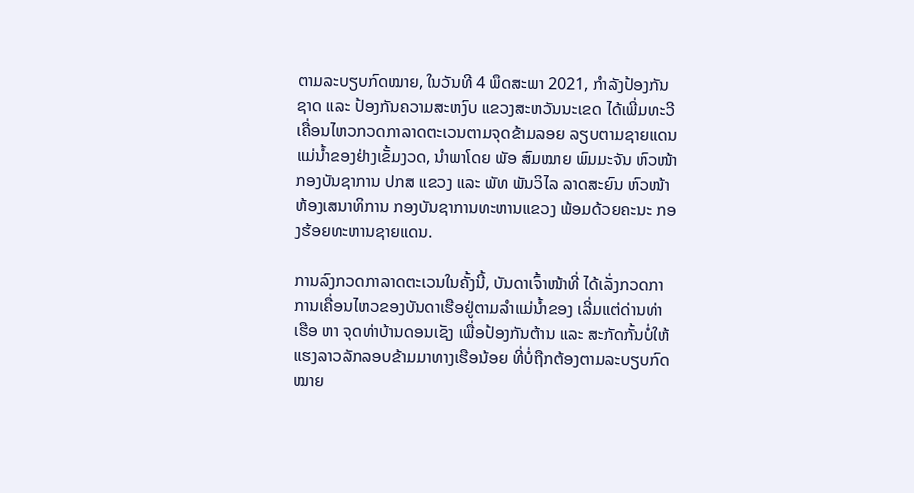ຕາມລະບຽບກົດໝາຍ, ໃນວັນທີ 4 ພຶດສະພາ 2021, ກຳລັງປ້ອງກັນຊາດ ແລະ ປ້ອງກັນຄວາມສະຫງົບ ແຂວງສະຫວັນນະເຂດ ໄດ້ເພີ່ມທະວີເຄື່ອນໄຫວກວດກາລາດຕະເວນຕາມຈຸດຂ້າມລອຍ ລຽບຕາມຊາຍແດນແມ່ນ້ຳຂອງຢ່າງເຂັ້ມງວດ, ນໍາພາໂດຍ ພັອ ສົມໝາຍ ພົມມະຈັນ ຫົວໜ້າກອງບັນຊາການ ປກສ ແຂວງ ແລະ ພັທ ພັນວິໄລ ລາດສະຍົນ ຫົວໜ້າຫ້ອງເສນາທິການ ກອງບັນຊາການທະຫານແຂວງ ພ້ອມດ້ວຍຄະນະ ກອງຮ້ອຍທະຫານຊາຍແດນ.

ການລົງກວດກາລາດຕະເວນໃນຄັ້ງນີ້, ບັນດາເຈົ້າໜ້າທີ່ ໄດ້ເລັ່ງກວດກາການເຄື່ອນໄຫວຂອງບັນດາເຮືອຢູ່ຕາມລໍາແມ່ນໍ້າຂອງ ເລີ່ມແຕ່ດ່ານທ່າ ເຮືອ ຫາ ຈຸດທ່າບ້ານດອນເຊັງ ເພື່ອປ້ອງກັນຕ້ານ ແລະ ສະກັດກັ້ນບໍ່ໃຫ້ແຮງລາວລັກລອບຂ້າມມາທາງເຮືອນ້ອຍ ທີ່ບໍ່ຖືກຕ້ອງຕາມລະບຽບກົດໝາຍ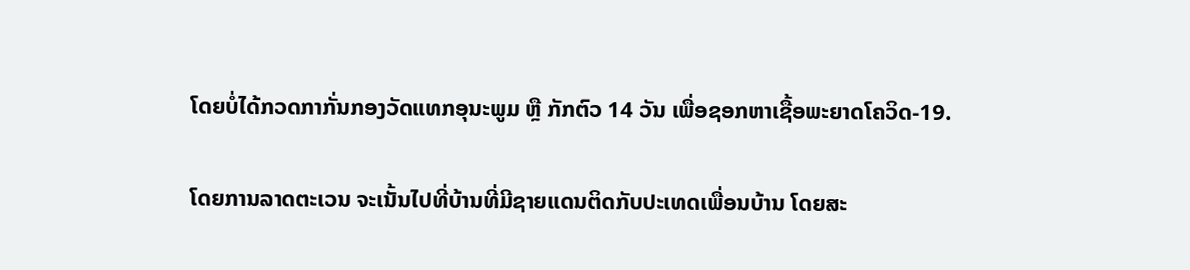ໂດຍບໍ່ໄດ້ກວດກາກັ່ນກອງວັດແທກອຸນະພູມ ຫຼື ກັກຕົວ 14 ວັນ ເພື່ອຊອກຫາເຊື້ອພະຍາດໂຄວິດ-19.

ໂດຍການລາດຕະເວນ ຈະເນັ້ນໄປທີ່ບ້ານທີ່ມີຊາຍແດນຕິດກັບປະເທດເພື່ອນບ້ານ ໂດຍສະ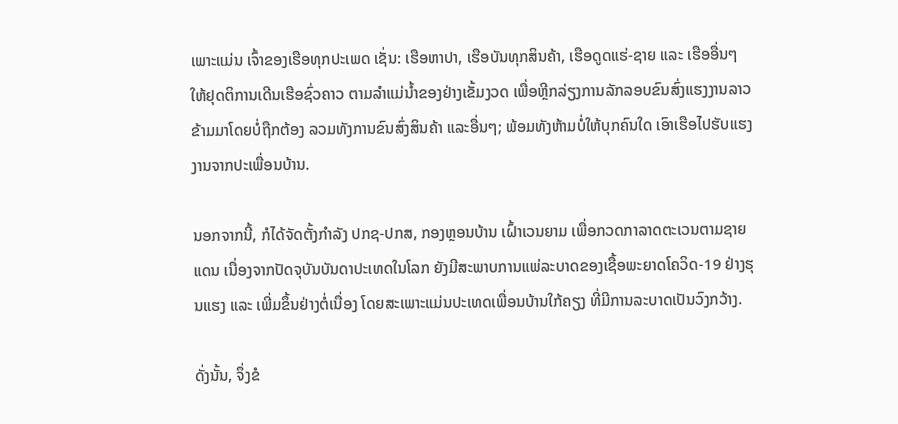ເພາະແມ່ນ ເຈົ້າຂອງເຮືອທຸກປະເພດ ເຊັ່ນ: ເຮືອຫາປາ, ເຮືອບັນທຸກສິນຄ້າ, ເຮືອດູດແຮ່-ຊາຍ ແລະ ເຮືອອື່ນໆ ໃຫ້ຢຸດຕິການເດີນເຮືອຊົ່ວຄາວ ຕາມລໍາແມ່ນໍ້າຂອງຢ່າງເຂັ້ມງວດ ເພື່ອຫຼີກລ່ຽງການລັກລອບຂົນສົ່ງແຮງງານລາວຂ້າມມາໂດຍບໍ່ຖືກຕ້ອງ ລວມທັງການຂົນສົ່ງສິນຄ້າ ແລະອື່ນໆ; ພ້ອມທັງຫ້າມບໍ່ໃຫ້ບຸກຄົນໃດ ເອົາເຮືອໄປຮັບແຮງງານຈາກປະເພື່ອນບ້ານ.

ນອກຈາກນີ້, ກໍໄດ້ຈັດຕັ້ງກໍາລັງ ປກຊ-ປກສ, ກອງຫຼອນບ້ານ ເຝົ້າເວນຍາມ ເພື່ອກວດກາລາດຕະເວນຕາມຊາຍແດນ ເນື່ອງຈາກປັດຈຸບັນບັນດາປະເທດໃນໂລກ ຍັງມີສະພາບການແພ່ລະບາດຂອງເຊື້ອພະຍາດໂຄວິດ-19 ຢ່າງຮຸນແຮງ ແລະ ເພີ່ມຂຶ້ນຢ່າງຕໍ່ເນື່ອງ ໂດຍສະເພາະແມ່ນປະເທດເພື່ອນບ້ານໃກ້ຄຽງ ທີ່ມີການລະບາດເປັນວົງກວ້າງ.

ດັ່ງນັ້ນ, ຈຶ່ງຂໍ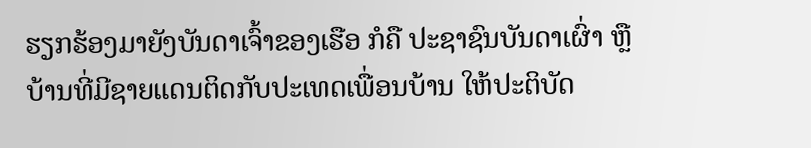ຮຽກຮ້ອງມາຍັງບັນດາເຈົ້າຂອງເຮືອ ກໍຄື ປະຊາຊົນບັນດາເຜົ່າ ຫຼື ບ້ານທີ່ມີຊາຍແດນຕິດກັບປະເທດເພື່ອນບ້ານ ໃຫ້ປະຕິບັດ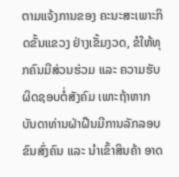ຕາມແຈ້ງການຂອງ ຄະນະສະເພາະກິດຂັ້ນແຂວງ ຢ່າງເຂັ້ມງວດ, ຂໍໃຫ້ທຸກຄົນມີສ່ວນຮ່ວມ ແລະ ຄວາມຮັບຜິດຊອບຕໍ່ສັງຄົມ ເພາະຖ້າຫາກບັນດາທ່ານຝ່າຝືນມີການລັກລອບຂົນສົ່ງຄົນ ແລະ ນໍາເຂົ້າສິນຄ້າ ອາດ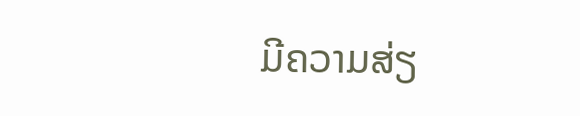ມີຄວາມສ່ຽ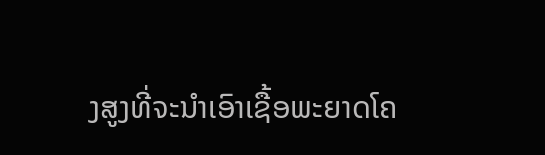ງສູງທີ່ຈະນໍາເອົາເຊື້ອພະຍາດໂຄ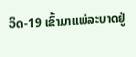ວິດ-19 ເຂົ້າມາແພ່ລະບາດຢູ່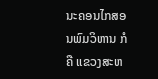ນະຄອນໄກສອນພົມວິຫານ ກໍຄື ແຂວງສະຫ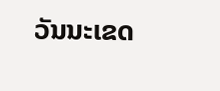ວັນນະເຂດ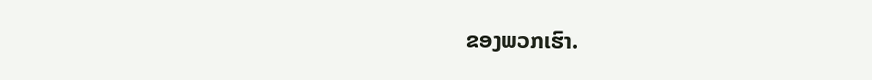ຂອງພວກເຮົາ.